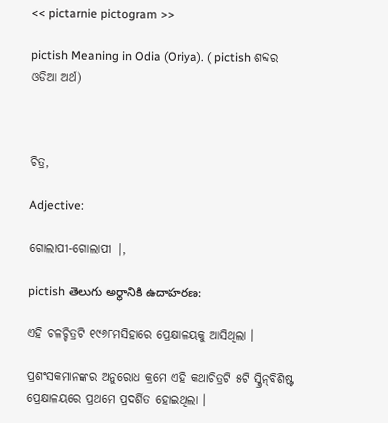<< pictarnie pictogram >>

pictish Meaning in Odia (Oriya). ( pictish ଶବ୍ଦର ଓଡିଆ ଅର୍ଥ)



ଚିତ୍ର,

Adjective:

ଗୋଲାପୀ-ଗୋଲାପୀ |,

pictish తెలుగు అర్థానికి ఉదాహరణ:

ଏହି ଚଳଚ୍ଚିତ୍ରଟି ୧୯୬୮ମସିହାରେ ପ୍ରେକ୍ଷାଳୟକୁ ଆସିଥିଲା ।

ପ୍ରଶଂସକମାନଙ୍କର ଅନୁରୋଧ କ୍ରମେ ଏହି କଥାଚିତ୍ରଟି ୫ଟି ସ୍କ୍ରିନ୍‌ବିଶିଷ୍ଟ ପ୍ରେକ୍ଷାଳୟରେ ପ୍ରଥମେ ପ୍ରଦର୍ଶିତ ହୋଇଥିଲା ।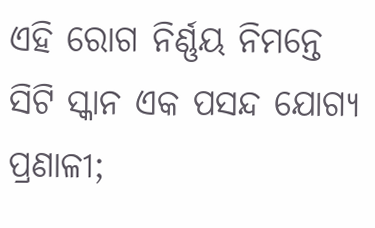ଏହି ରୋଗ ନିର୍ଣ୍ଣୟ ନିମନ୍ତେ ସିଟି ସ୍କାନ ଏକ ପସନ୍ଦ ଯୋଗ୍ୟ ପ୍ରଣାଳୀ;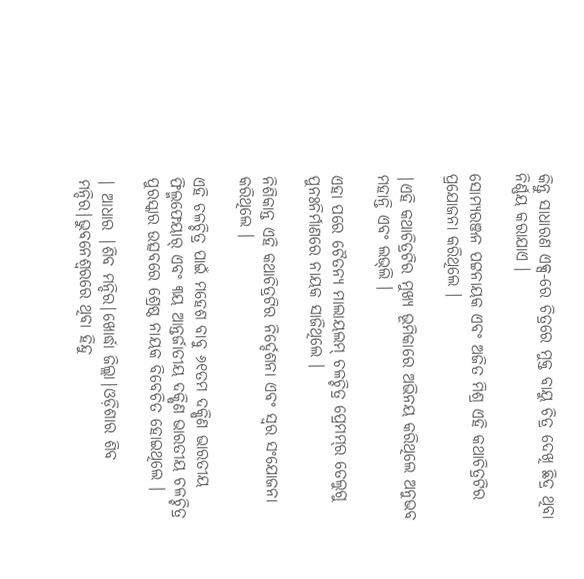କିନ୍ତୁ ସାଧାରଣ ଏକ୍ସ‌-ରେ ଚିତ୍ରରେ ମୁକ୍ତ ବାୟୁ ଚିତ୍ର ଦେଖି ଛିଦ୍ର ଥିବା ନିର୍ଣ୍ଣୟ କରାଯାଏ ।

ସୋମ୍ୟରଞ୍ଜନ ପଟ୍ଟନାୟକ ଏବଂ ଅଜିତ ମିଶ୍ର ଏହି କଥାଚିତ୍ରଟିର ପ୍ରଯୋଜନା କରିଥିଲେ ।

|ଏହି କଥାଚିତ୍ରଟିର ମୁଖ୍ୟ ଭୂମିକାରେ ଅଭିନୟ କରିଥିଲେ ଅନୁଭବ ମହାନ୍ତି ଏବଂ ଲଭ୍‌ଲି ।

ଏହା ପରେ ଚୈତନ୍ୟ ମାଲାୟଲମ୍ ଚଳଚ୍ଚିତ୍ର ‌ପ୍ରେମମ୍‌ର ତେଲୁଗୁ ପୁନଃନିର୍ମାଣରେ ନାୟକ ସାଜିଥିଲେ ।

ନିଶିକାନ୍ତ ଏହି କଥାଚିତ୍ରଟିର ନିର୍ଦ୍ଦେଶନା ଏବଂ ସ୍ୱର ସଂଯୋଜନା କରିଥିଲେ ।

ଏହି ଚଳଚ୍ଚିତ୍ର ପାଇଁ ମହେଶ ବାବୁ ୬୧ତମ ଦକ୍ଷିଣ ଭାରତୀୟ ଫିଲ୍ମ‌ଫେୟାର୍ ଏବଂ ୩ୟ ଆନ୍ତର୍ଜାତୀୟ ଦକ୍ଷିଣ ଭାରତୀୟ ଚଳଚ୍ଚିତ୍ର ପୁରସ୍କାର ଉତ୍ସବରେ ଶ୍ରେଷ୍ଠ ନାୟକ ବିବେଚିତ ହୋଇଥିଲେ ।

| ଆଧାର |ଶିବ ମନ୍ଦିର|ଖୋର୍ଦ୍ଧା ଜିଲ୍ଲା|ଓଡ଼ିଶାର ଶିବ ମନ୍ଦିର|ଭୁବନେଶ୍ୱରରେ ଥିବା ହିନ୍ଦୁ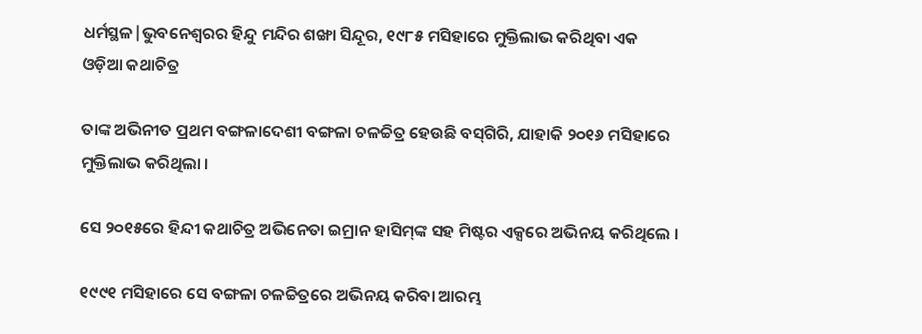ଧର୍ମସ୍ଥଳ|ଭୁବନେଶ୍ୱରର ହିନ୍ଦୁ ମନ୍ଦିର ଶଙ୍ଖା ସିନ୍ଦୂର, ୧୯୮୫ ମସିହାରେ ମୁକ୍ତିଲାଭ କରିଥିବା ଏକ ଓଡ଼ିଆ କଥାଚିତ୍ର

ତାଙ୍କ ଅଭିନୀତ ପ୍ରଥମ ବଙ୍ଗଳାଦେଶୀ ବଙ୍ଗଳା ଚଳଚ୍ଚିତ୍ର ହେଉଛି ବସ୍‌ଗିରି, ଯାହାକି ୨୦୧୬ ମସିହାରେ ମୁକ୍ତିଲାଭ କରିଥିଲା ।

ସେ ୨୦୧୫ରେ ହିନ୍ଦୀ କଥାଚିତ୍ର ଅଭିନେତା ଇମ୍ରାନ ହାସିମ୍‌ଙ୍କ ସ‌ହ ମିଷ୍ଟର ଏକ୍ସରେ ଅଭିନୟ କରିଥିଲେ ।

୧୯୯୧ ମସିହାରେ ସେ ବଙ୍ଗଳା ଚଳଚ୍ଚିତ୍ରରେ ଅଭିନୟ କରିବା ଆରମ୍ଭ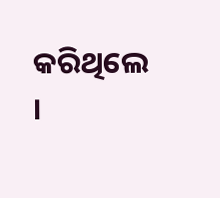କରିଥିଲେ ।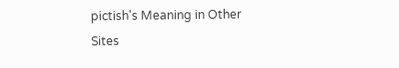pictish's Meaning in Other Sites